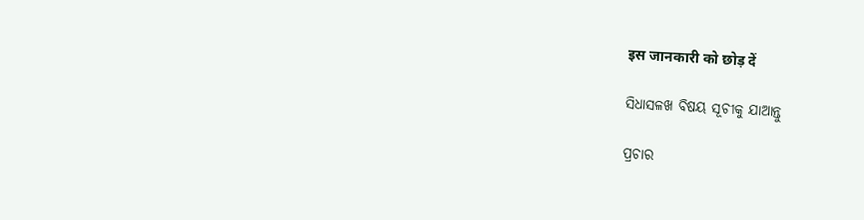इस जानकारी को छोड़ दें

ସିଧାସଳଖ ବିଷୟ ସୂଚୀକୁ ଯାଆନ୍ତୁ

ପ୍ରଚାର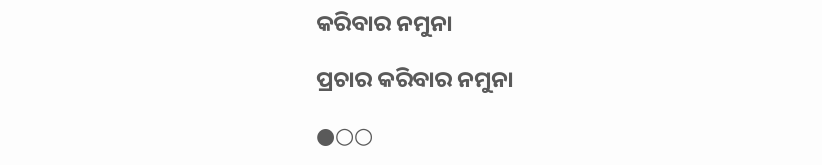କରିବାର ନମୁନା

ପ୍ରଚାର କରିବାର ନମୁନା

●○○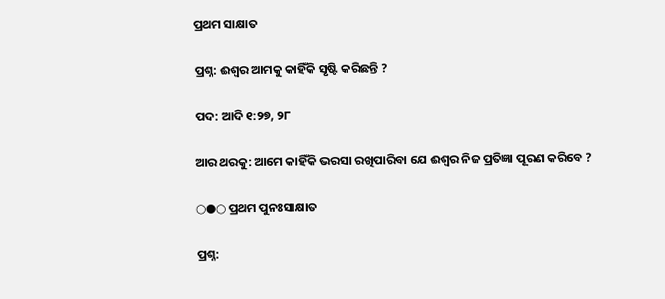ପ୍ରଥମ ସାକ୍ଷାତ

ପ୍ରଶ୍ନ: ଈଶ୍ୱର ଆମକୁ କାହିଁକି ସୃଷ୍ଟି କରିଛନ୍ତି ?

ପଦ: ଆଦି ୧:୨୭, ୨୮

ଆର ଥରକୁ: ଆମେ କାହିଁକି ଭରସା ରଖିପାରିବା ଯେ ଈଶ୍ୱର ନିଜ ପ୍ରତିଜ୍ଞା ପୂରଣ କରିବେ ?

○●○ ପ୍ରଥମ ପୁନଃସାକ୍ଷାତ

ପ୍ରଶ୍ନ: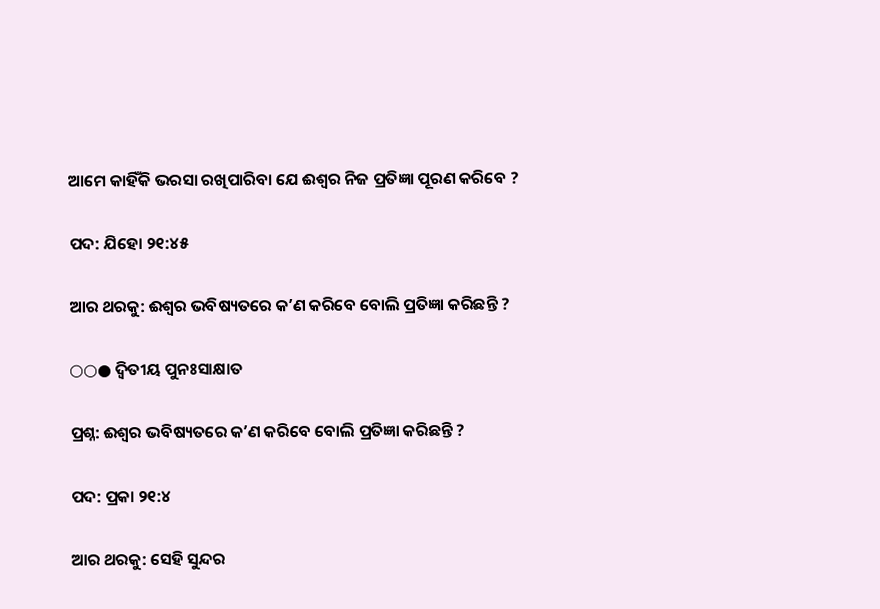ଆମେ କାହିଁକି ଭରସା ରଖିପାରିବା ଯେ ଈଶ୍ୱର ନିଜ ପ୍ରତିଜ୍ଞା ପୂରଣ କରିବେ ?

ପଦ: ଯିହୋ ୨୧:୪୫

ଆର ଥରକୁ: ଈଶ୍ୱର ଭବିଷ୍ୟତରେ କʼଣ କରିବେ ବୋଲି ପ୍ରତିଜ୍ଞା କରିଛନ୍ତି ?

○○● ଦ୍ୱିତୀୟ ପୁନଃସାକ୍ଷାତ

ପ୍ରଶ୍ନ: ଈଶ୍ୱର ଭବିଷ୍ୟତରେ କʼଣ କରିବେ ବୋଲି ପ୍ରତିଜ୍ଞା କରିଛନ୍ତି ?

ପଦ: ପ୍ରକା ୨୧:୪

ଆର ଥରକୁ: ସେହି ସୁନ୍ଦର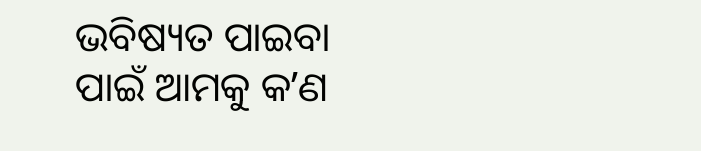ଭବିଷ୍ୟତ ପାଇବା ପାଇଁ ଆମକୁ କʼଣ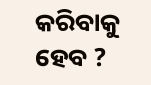କରିବାକୁ ହେବ ?